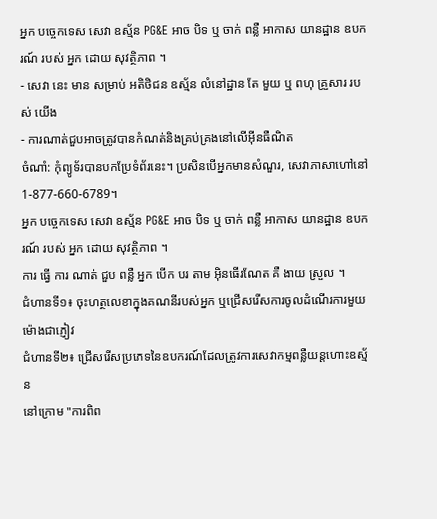អ្នក បច្ចេកទេស សេវា ឧស្ម័ន PG&E អាច បិទ ឬ ចាក់ ពន្លឺ អាកាស យានដ្ឋាន ឧបករណ៍ របស់ អ្នក ដោយ សុវត្ថិភាព ។
- សេវា នេះ មាន សម្រាប់ អតិថិជន ឧស្ម័ន លំនៅដ្ឋាន តែ មួយ ឬ ពហុ គ្រួសារ របស់ យើង
- ការណាត់ជួបអាចត្រូវបានកំណត់និងគ្រប់គ្រងនៅលើអ៊ីនធឺណិត
ចំណាំ: កុំព្យូទ័របានបកប្រែទំព័រនេះ។ ប្រសិនបើអ្នកមានសំណួរ, សេវាភាសាហៅនៅ 1-877-660-6789។
អ្នក បច្ចេកទេស សេវា ឧស្ម័ន PG&E អាច បិទ ឬ ចាក់ ពន្លឺ អាកាស យានដ្ឋាន ឧបករណ៍ របស់ អ្នក ដោយ សុវត្ថិភាព ។
ការ ធ្វើ ការ ណាត់ ជួប ពន្លឺ អ្នក បើក បរ តាម អ៊ិនធើរណែត គឺ ងាយ ស្រួល ។
ជំហានទី១៖ ចុះហត្ថលេខាក្នុងគណនីរបស់អ្នក ឬជ្រើសរើសការចូលដំណើរការមួយម៉ោងជាភ្ញៀវ
ជំហានទី២៖ ជ្រើសរើសប្រភេទនៃឧបករណ៍ដែលត្រូវការសេវាកម្មពន្លឺយន្តហោះឧស្ម័ន
នៅក្រោម "ការពិព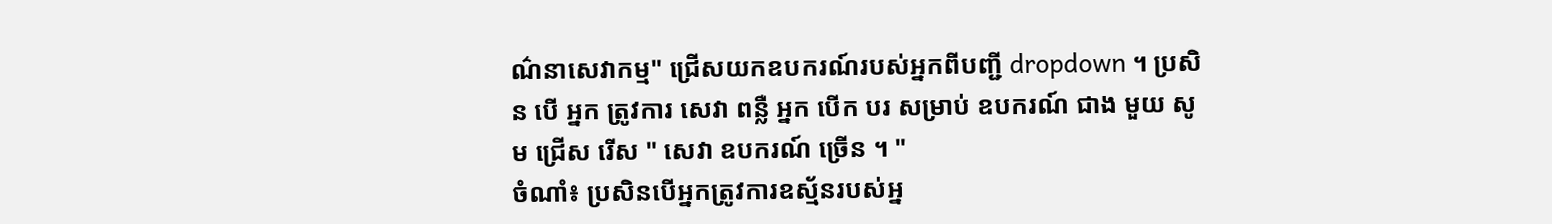ណ៌នាសេវាកម្ម" ជ្រើសយកឧបករណ៍របស់អ្នកពីបញ្ជី dropdown ។ ប្រសិន បើ អ្នក ត្រូវការ សេវា ពន្លឺ អ្នក បើក បរ សម្រាប់ ឧបករណ៍ ជាង មួយ សូម ជ្រើស រើស " សេវា ឧបករណ៍ ច្រើន ។ "
ចំណាំ៖ ប្រសិនបើអ្នកត្រូវការឧស្ម័នរបស់អ្ន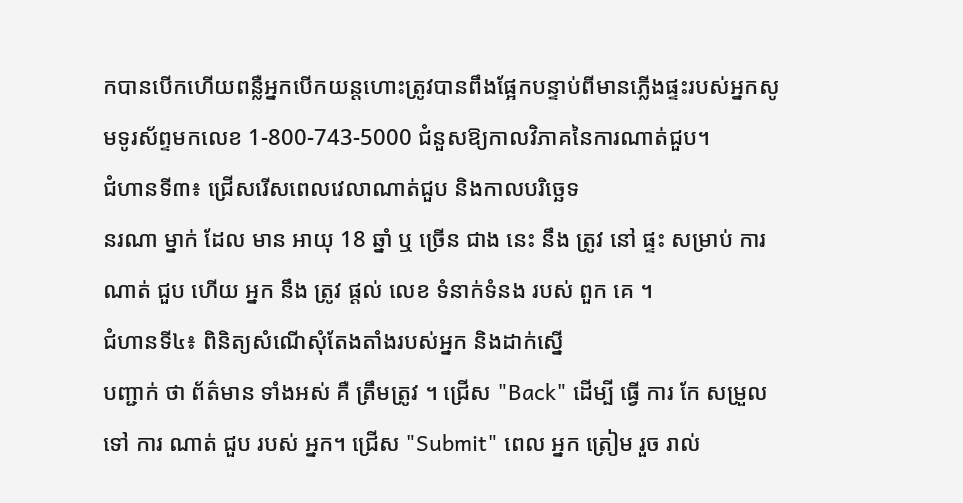កបានបើកហើយពន្លឺអ្នកបើកយន្តហោះត្រូវបានពឹងផ្អែកបន្ទាប់ពីមានភ្លើងផ្ទះរបស់អ្នកសូមទូរស័ព្ទមកលេខ 1-800-743-5000 ជំនួសឱ្យកាលវិភាគនៃការណាត់ជួប។
ជំហានទី៣៖ ជ្រើសរើសពេលវេលាណាត់ជួប និងកាលបរិច្ឆេទ
នរណា ម្នាក់ ដែល មាន អាយុ 18 ឆ្នាំ ឬ ច្រើន ជាង នេះ នឹង ត្រូវ នៅ ផ្ទះ សម្រាប់ ការ ណាត់ ជួប ហើយ អ្នក នឹង ត្រូវ ផ្តល់ លេខ ទំនាក់ទំនង របស់ ពួក គេ ។
ជំហានទី៤៖ ពិនិត្យសំណើសុំតែងតាំងរបស់អ្នក និងដាក់ស្នើ
បញ្ជាក់ ថា ព័ត៌មាន ទាំងអស់ គឺ ត្រឹមត្រូវ ។ ជ្រើស "Back" ដើម្បី ធ្វើ ការ កែ សម្រួល ទៅ ការ ណាត់ ជួប របស់ អ្នក។ ជ្រើស "Submit" ពេល អ្នក ត្រៀម រួច រាល់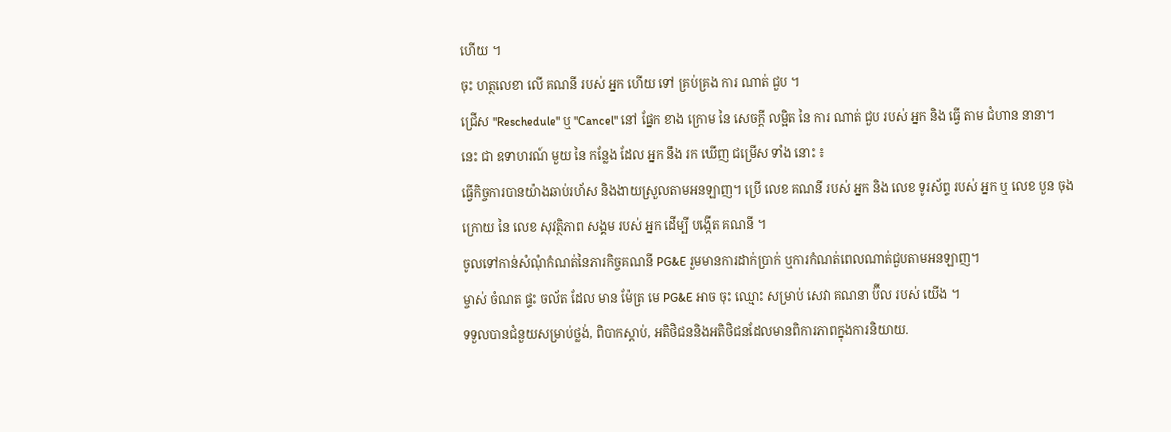ហើយ ។
ចុះ ហត្ថលេខា លើ គណនី របស់ អ្នក ហើយ ទៅ គ្រប់គ្រង ការ ណាត់ ជួប ។
ជ្រើស "Reschedule" ឬ "Cancel" នៅ ផ្នែក ខាង ក្រោម នៃ សេចក្តី លម្អិត នៃ ការ ណាត់ ជួប របស់ អ្នក និង ធ្វើ តាម ជំហាន នានា។
នេះ ជា ឧទាហរណ៍ មួយ នៃ កន្លែង ដែល អ្នក នឹង រក ឃើញ ជម្រើស ទាំង នោះ ៖
ធ្វើកិច្ចការបានយ៉ាងឆាប់រហ័ស និងងាយស្រួលតាមអនឡាញ។ ប្រើ លេខ គណនី របស់ អ្នក និង លេខ ទូរស័ព្ទ របស់ អ្នក ឬ លេខ បួន ចុង ក្រោយ នៃ លេខ សុវត្ថិភាព សង្គម របស់ អ្នក ដើម្បី បង្កើត គណនី ។
ចូលទៅកាន់សំណុំកំណត់នៃភារកិច្ចគណនី PG&E រួមមានការដាក់ប្រាក់ ឬការកំណត់ពេលណាត់ជួបតាមអនឡាញ។
ម្ចាស់ ចំណត ផ្ទះ ចល័ត ដែល មាន ម៉ែត្រ មេ PG&E អាច ចុះ ឈ្មោះ សម្រាប់ សេវា គណនា ប៊ីល របស់ យើង ។
ទទួលបានជំនួយសម្រាប់ថ្លង់, ពិបាកស្តាប់, អតិថិជននិងអតិថិជនដែលមានពិការភាពក្នុងការនិយាយ.